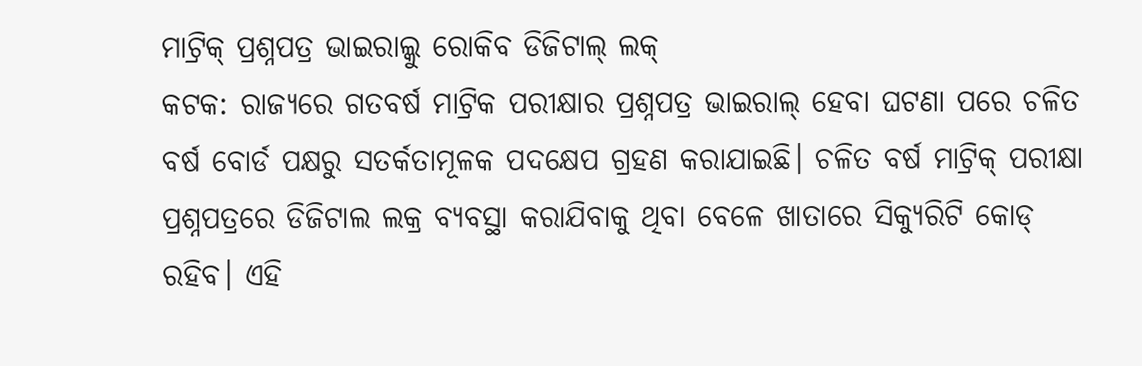ମାଟ୍ରିକ୍ ପ୍ରଶ୍ନପତ୍ର ଭାଇରାଲ୍କୁ ରୋକିବ ଡିଜିଟାଲ୍ ଲକ୍
କଟକ: ରାଜ୍ୟରେ ଗତବର୍ଷ ମାଟ୍ରିକ ପରୀକ୍ଷାର ପ୍ରଶ୍ନପତ୍ର ଭାଇରାଲ୍ ହେବା ଘଟଣା ପରେ ଚଳିତ ବର୍ଷ ବୋର୍ଡ ପକ୍ଷରୁ ସତର୍କତାମୂଳକ ପଦକ୍ଷେପ ଗ୍ରହଣ କରାଯାଇଛି। ଚଳିତ ବର୍ଷ ମାଟ୍ରିକ୍ ପରୀକ୍ଷା ପ୍ରଶ୍ନପତ୍ରରେ ଡିଜିଟାଲ ଲକ୍ର ବ୍ୟବସ୍ଥା କରାଯିବାକୁ ଥିବା ବେଳେ ଖାତାରେ ସିକ୍ୟୁରିଟି କୋଡ୍ ରହିବ। ଏହି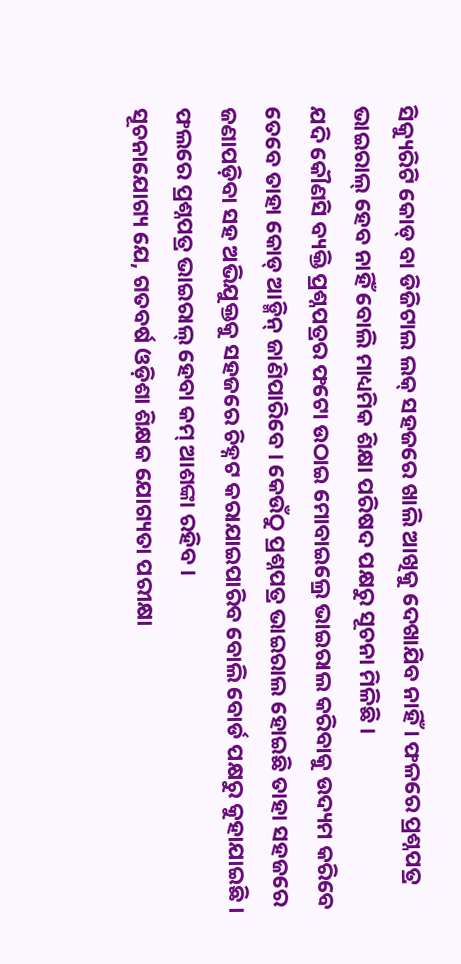ସିକ୍ୟୁରିଟି କୋଡ୍ ବା ଡିଜିଟାଲ ଲକ୍ ସହଜରେ ଖାଲି ଆଖିକୁ ଦେଖାଯିବ ନାହିଁ । ଫଳରେ ପ୍ରଶ୍ନପତ୍ର ଭାଇରାଲ୍ ହେବ ନାହିଁ ବୋଲି ମାଧ୍ୟମିକ ଶିକ୍ଷା ପରିଷଦ ପକ୍ଷରୁ ସୂଚନା ମିଳିଛି ।
ଯଦି କୌଣସି ବ୍ୟକ୍ତି ପ୍ରଶ୍ନପତ୍ରର ଫଟୋ ଉଠାଇ ମୋବାଇଲ୍ରେ ଭାଇରାଲ କରିବାକୁ ଉଦ୍ୟମ କରିବେ ତେବେ ତାହା କୋଡ୍ ଆଡ୍ମିନ୍ ଜାଣିପାରିବେ । କେଉଁଠୁ ପ୍ରଶ୍ନପତ୍ର ଭାଇରାଲ ହୋଇଛି ତାହା ସହଜରେ ଜଣାପଡ଼ିବା ସହ ଅଭିଯୁକ୍ତକୁ ସହଜରେ ଚିହ୍ନଟ କରାଯାଇପାରିବ ବୋଲି ବୋର୍ଡ ପକ୍ଷରୁ କୁହାଯାଇଛି । ଫଲରେ ପ୍ରଶ୍ନପତ୍ର ଭାଇରାଲ୍ ହେବା କମ୍ ଆଶଙ୍କା ରହିବ ।
ସୂଚନାଯୋଗ୍ୟ ଯେ, ଗତବର୍ଷ ଓଡ଼ିଶା ଶିକ୍ଷକ ଯୋଗ୍ୟତା ପରୀକ୍ଷା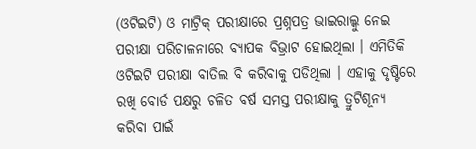(ଓଟିଇଟି) ଓ ମାଟ୍ରିକ୍ ପରୀକ୍ଷାରେ ପ୍ରଶ୍ନପତ୍ର ଭାଇରାଲ୍କୁ ନେଇ ପରୀକ୍ଷା ପରିଚାଳନାରେ ବ୍ୟାପକ ବିଭ୍ରାଟ ହୋଇଥିଲା । ଏମିତିକି ଓଟିଇଟି ପରୀକ୍ଷା ବାତିଲ ବି କରିବାକୁ ପଡିଥିଲା । ଏହାକୁ ଦୃଷ୍ଟିରେ ରଖି ବୋର୍ଡ ପକ୍ଷରୁ ଚଳିତ ବର୍ଷ ସମସ୍ତ ପରୀକ୍ଷାକୁ ତ୍ରୁଟିଶୂନ୍ୟ କରିବା ପାଇଁ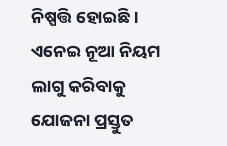ନିଷ୍ପତ୍ତି ହୋଇଛି । ଏନେଇ ନୂଆ ନିୟମ ଲାଗୁ କରିବାକୁ ଯୋଜନା ପ୍ରସ୍ତୁତ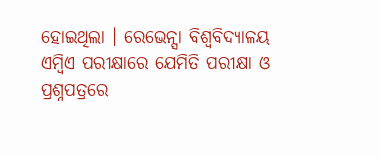ହୋଇଥିଲା । ରେଭେନ୍ସା ବିଶ୍ୱବିଦ୍ୟାଳୟ ଏମ୍ବିଏ ପରୀକ୍ଷାରେ ଯେମିତି ପରୀକ୍ଷା ଓ ପ୍ରଶ୍ନପତ୍ରରେ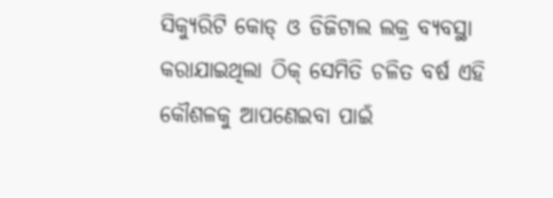ସିକ୍ୟୁରିଟି କୋଡ୍ ଓ ଡିଜିଟାଲ ଲକ୍ର ବ୍ୟବସ୍ଥା କରାଯାଇଥିଲା ଠିକ୍ ସେମିତି ଚଳିତ ବର୍ଷ ଏହି କୌଶଳକୁ ଆପଣେଇବା ପାଇଁ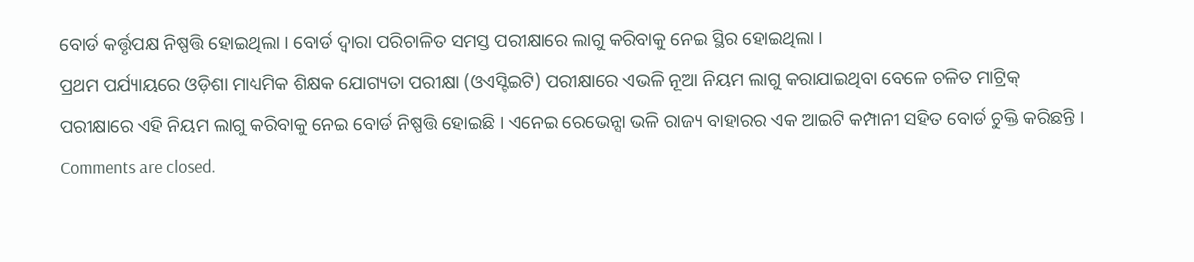ବୋର୍ଡ କର୍ତ୍ତୃପକ୍ଷ ନିଷ୍ପତ୍ତି ହୋଇଥିଲା । ବୋର୍ଡ ଦ୍ୱାରା ପରିଚାଳିତ ସମସ୍ତ ପରୀକ୍ଷାରେ ଲାଗୁ କରିବାକୁ ନେଇ ସ୍ଥିର ହୋଇଥିଲା ।
ପ୍ରଥମ ପର୍ଯ୍ୟାୟରେ ଓଡ଼ିଶା ମାଧ୍ୟମିକ ଶିକ୍ଷକ ଯୋଗ୍ୟତା ପରୀକ୍ଷା (ଓଏସ୍ଟିଇଟି) ପରୀକ୍ଷାରେ ଏଭଳି ନୂଆ ନିୟମ ଲାଗୁ କରାଯାଇଥିବା ବେଳେ ଚଳିତ ମାଟ୍ରିକ୍ ପରୀକ୍ଷାରେ ଏହି ନିୟମ ଲାଗୁ କରିବାକୁ ନେଇ ବୋର୍ଡ ନିଷ୍ପତ୍ତି ହୋଇଛି । ଏନେଇ ରେଭେନ୍ସା ଭଳି ରାଜ୍ୟ ବାହାରର ଏକ ଆଇଟି କମ୍ପାନୀ ସହିତ ବୋର୍ଡ ଚୁକ୍ତି କରିଛନ୍ତି ।
Comments are closed.